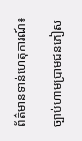ព័ត៌មានទាន់ហេតុការណ៍៖

ច្បាប់ហាមប្រាមជនភៀស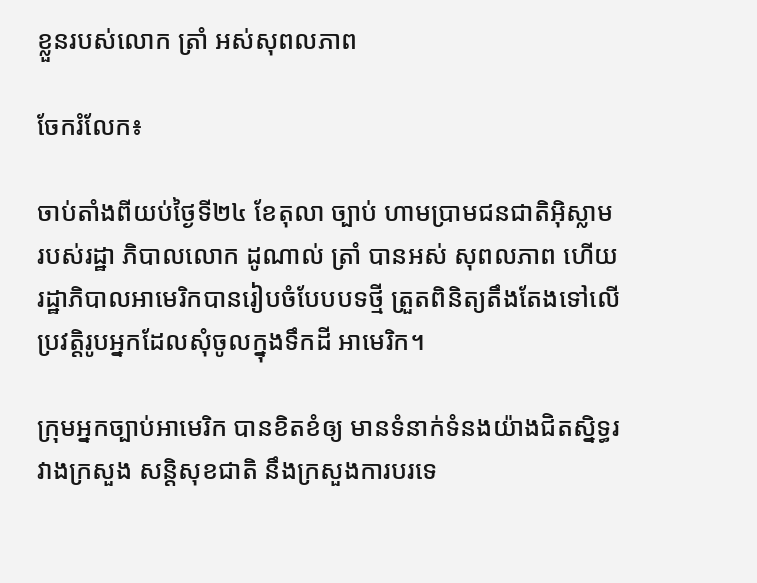ខ្លួនរបស់លោក ត្រាំ អស់សុពលភាព

ចែករំលែក៖

ចាប់តាំងពីយប់ថ្ងៃទី២៤ ខែតុលា ច្បាប់ ហាមប្រាមជនជាតិអ៊ិស្លាមរបស់រដ្ឋា ភិបាលលោក ដូណាល់ ត្រាំ បានអស់ សុពលភាព ហើយរដ្ឋាភិបាលអាមេរិកបានរៀបចំបែបបទថ្មី ត្រួតពិនិត្យតឹងតែងទៅលើប្រវត្តិរូបអ្នកដែលសុំចូលក្នុងទឹកដី អាមេរិក។

ក្រុមអ្នកច្បាប់អាមេរិក បានខិតខំឲ្យ មានទំនាក់ទំនងយ៉ាងជិតស្និទ្ធរវាងក្រសួង សន្តិសុខជាតិ នឹងក្រសួងការបរទេ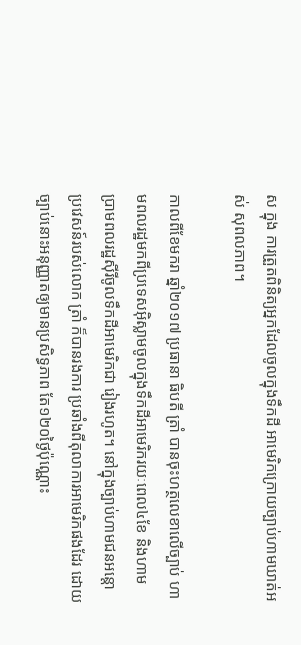ស ក្នុង ការត្រួតពិនិត្យអ្នកដែលចូលក្នុងទឹកដី អាមេរិកក្រោយច្បាប់ហាមឃាត់អស់ សុពលភាព។

កាលពីខែមករា ឆ្នាំ២០១៧ ប្រធានា ធិបតី ត្រាំ បានចុះហត្ថលេខាលើច្បាប់ ហាមពលរដ្ឋមកពីប្រទេសអ៊ិស្លាមចូលក្នុងទឹកដីអាមេរិករយៈពេល៤ខែ និងហាម ប្រាមពលរដ្ឋស៊ីរីចូលទឹកដីអាមេរិកជា រៀងរហូត។ នៅក្នុងច្បាប់ហាមជនអន្តោ ប្រវេសន៍របស់លោក ត្រាំ ក៏បានរងការ ប្រឆាំងពីតុលាការអាមេរិកផងដែរ ដោយ ច្បាប់នោះអនុញ្ញាតឲ្យមានប្រសិទ្ធភាព តែ១២០ថ្ងៃប៉ុណ្ណោះ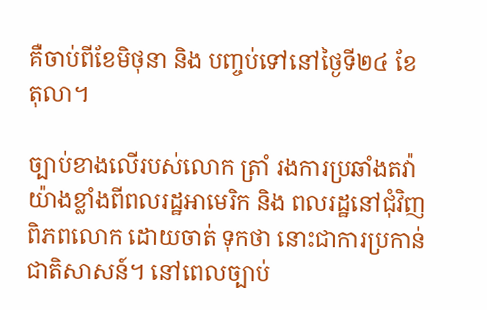គឺចាប់ពីខែមិថុនា និង បញ្ចប់ទៅនៅថ្ងៃទី២៤ ខែតុលា។

ច្បាប់ខាងលើរបស់លោក ត្រាំ រងការប្រឆាំងតវ៉ាយ៉ាងខ្លាំងពីពលរដ្ឋអាមេរិក និង ពលរដ្ឋនៅជុំវិញពិភពលោក ដោយចាត់ ទុកថា នោះជាការប្រកាន់ជាតិសាសន៍។ នៅពេលច្បាប់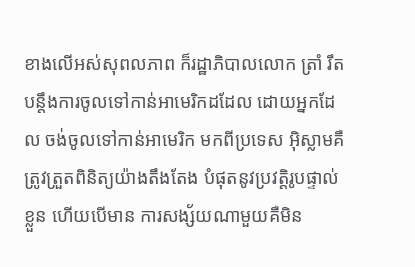ខាងលើអស់សុពលភាព ក៏រដ្ឋាភិបាលលោក ត្រាំ រឹតបន្តឹងការចូលទៅកាន់អាមេរិកដដែល ដោយអ្នកដែល ចង់ចូលទៅកាន់អាមេរិក មកពីប្រទេស អ៊ិស្លាមគឺត្រូវត្រួតពិនិត្យយ៉ាងតឹងតែង បំផុតនូវប្រវត្តិរូបផ្ទាល់ខ្លួន ហើយបើមាន ការសង្ស័យណាមួយគឺមិន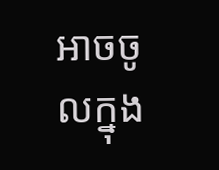អាចចូលក្នុង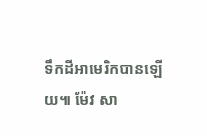ទឹកដីអាមេរិកបានឡើយ៕ ម៉ែវ សា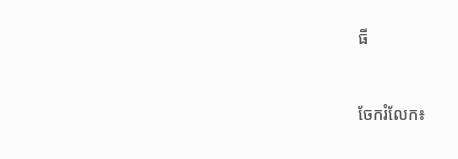ធី


ចែករំលែក៖